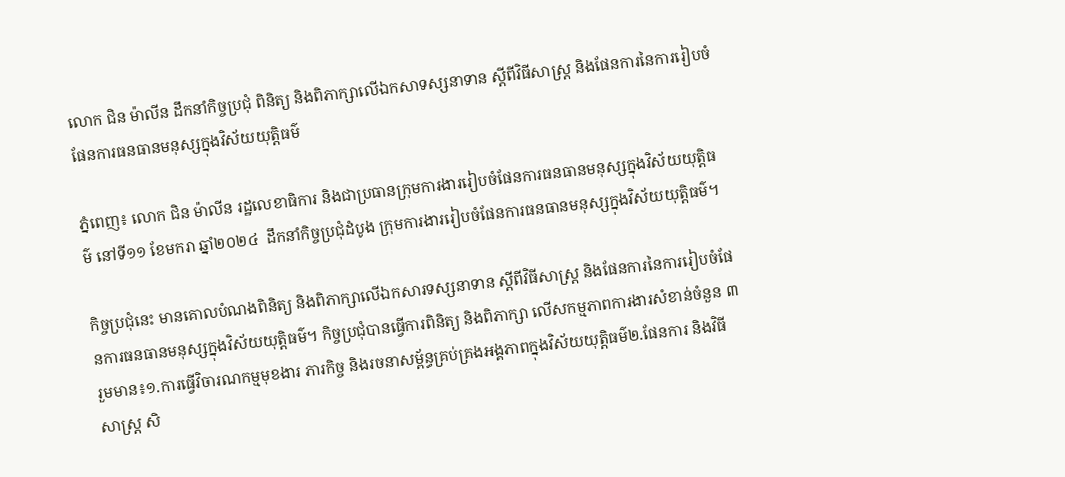លោក ជិន ម៉ាលីន ដឹកនាំកិច្ចប្រជុំ ពិនិត្យ និងពិភាក្សាលើឯកសាទស្សនាទាន ស្តីពីវិធីសាស្ត្រ និងផែនការនៃការរៀបចំផែនការធនធានមនុស្សក្នុងវិស័យយុត្តិធម៌

ភ្នំពេញ៖ លោក ជិន ម៉ាលីន រដ្ឋលេខាធិការ និងជាប្រធានក្រុមការងាររៀបចំផែនការធនធានមនុស្សក្នុងវិស័យយុត្តិធម៌ នៅទី១១ ខែមករា ឆ្នាំ២០២៤  ដឹកនាំកិច្ចប្រជុំដំបូង ក្រុមការងាររៀបចំផែនការធនធានមនុស្សក្នុងវិស័យយុត្តិធម៌។

កិច្ចប្រជុំនេះ មានគោលបំណងពិនិត្យ និងពិភាក្សាលើឯកសារទស្សនាទាន ស្តីពីវិធីសាស្ត្រ និងផែនការនៃការរៀបចំផែនការធនធានមនុស្សក្នុងវិស័យយុត្តិធម៌។ កិច្ចប្រជុំបានធ្វើការពិនិត្យ និងពិភាក្សា លើសកម្មភាពការងារសំខាន់ចំនួន ៣ រួមមាន៖១.ការធ្វើវិចារណកម្មមុខងារ ភារកិច្ច និងរចនាសម្ព័ន្ធគ្រប់គ្រងអង្គភាពក្នុងវិស័យយុត្តិធម៌២.ផែនការ និងវិធីសាស្រ្ត សិ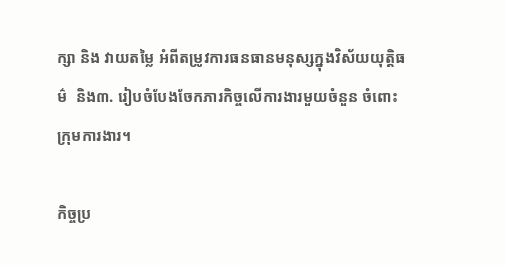ក្សា និង វាយតម្លៃ អំពីតម្រូវការធនធានមនុស្សក្នុងវិស័យយុត្តិធម៌  និង៣. រៀបចំបែងចែកភារកិច្ចលើការងារមួយចំនួន ចំពោះក្រុមការងារ។

កិច្ចប្រ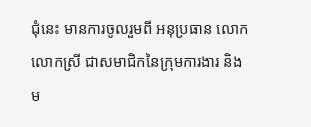ជុំនេះ មានការចូលរួមពី អនុប្រធាន លោក លោកស្រី ជាសមាជិកនៃក្រុមការងារ និងម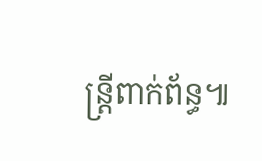ន្ត្រីពាក់ព័ន្ធ៕